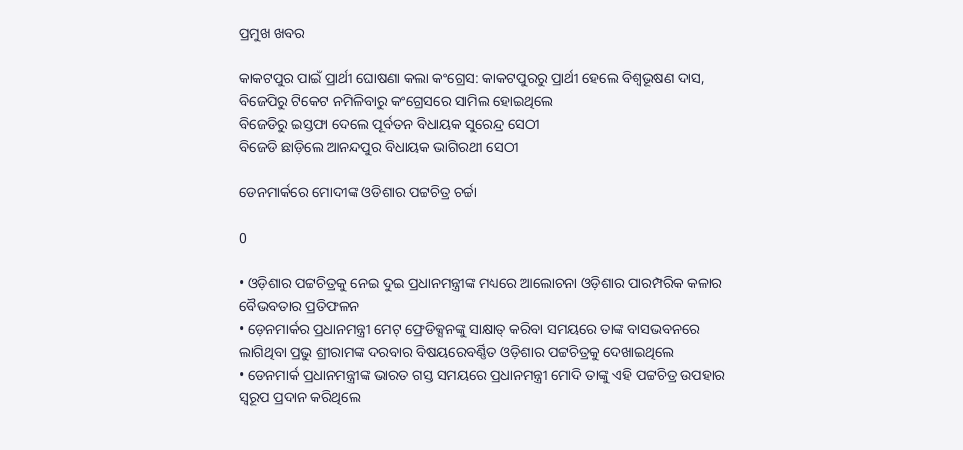ପ୍ରମୁଖ ଖବର

କାକଟପୁର ପାଇଁ ପ୍ରାର୍ଥୀ ଘୋଷଣା କଲା କଂଗ୍ରେସ: କାକଟପୁରରୁ ପ୍ରାର୍ଥୀ ହେଲେ ବିଶ୍ବଭୂଷଣ ଦାସ, ବିଜେପିରୁ ଟିକେଟ ନମିଳିବାରୁ କଂଗ୍ରେସରେ ସାମିଲ ହୋଇଥିଲେ
ବିଜେଡିରୁ ଇସ୍ତଫା ଦେଲେ ପୂର୍ବତନ ବିଧାୟକ ସୁରେନ୍ଦ୍ର ସେଠୀ
ବିଜେଡି ଛାଡ଼ିଲେ ଆନନ୍ଦପୁର ବିଧାୟକ ଭାଗିରଥୀ ସେଠୀ

ଡେନମାର୍କରେ ମୋଦୀଙ୍କ ଓଡିଶାର ପଟ୍ଟଚିତ୍ର ଚର୍ଚ୍ଚା

0

• ଓଡ଼ିଶାର ପଟ୍ଟଚିତ୍ରକୁ ନେଇ ଦୁଇ ପ୍ରଧାନମନ୍ତ୍ରୀଙ୍କ ମଧ୍ୟରେ ଆଲୋଚନା ଓଡ଼ିଶାର ପାରମ୍ପରିକ କଳାର ବୈଭବତାର ପ୍ରତିଫଳନ
• ଡ଼େନମାର୍କର ପ୍ରଧାନମନ୍ତ୍ରୀ ମେଟ୍ ଫ୍ରେଡିକ୍ସନଙ୍କୁ ସାକ୍ଷାତ୍ କରିବା ସମୟରେ ତାଙ୍କ ବାସଭବନରେ ଲାଗିଥିବା ପ୍ରଭୁ ଶ୍ରୀରାମଙ୍କ ଦରବାର ବିଷୟରେବର୍ଣ୍ଣିତ ଓଡ଼ିଶାର ପଟ୍ଟଚିତ୍ରକୁ ଦେଖାଇଥିଲେ
• ଡେନମାର୍କ ପ୍ରଧାନମନ୍ତ୍ରୀଙ୍କ ଭାରତ ଗସ୍ତ ସମୟରେ ପ୍ରଧାନମନ୍ତ୍ରୀ ମୋଦି ତାଙ୍କୁ ଏହି ପଟ୍ଟଚିତ୍ର ଉପହାର ସ୍ୱରୂପ ପ୍ରଦାନ କରିଥିଲେ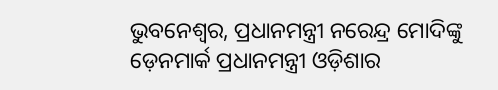ଭୁବନେଶ୍ୱର, ପ୍ରଧାନମନ୍ତ୍ରୀ ନରେନ୍ଦ୍ର ମୋଦିଙ୍କୁ ଡ଼େନମାର୍କ ପ୍ରଧାନମନ୍ତ୍ରୀ ଓଡ଼ିଶାର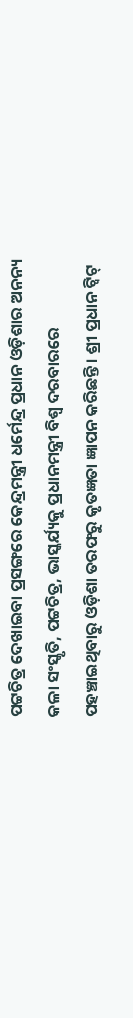ପଟ୍ଟଚିତ୍ର ଦେଖାଇବା ପ୍ରସଙ୍ଗରେ କେନ୍ଦ୍ରମନ୍ତ୍ରୀ ଧର୍ମେନ୍ଦ୍ର ପ୍ରଧାନ ଓଡ଼ିଶାର ଅନନ୍ୟ କଳା ସଂସ୍କୃତି, ପଟ୍ଟଚିତ୍ର, ଭାସ୍କର୍ଯ୍ୟକୁ ପ୍ରଧାନମନ୍ତ୍ରୀ ବିଶ୍ୱ ଦରବାରରେ ପହଞ୍ଚାଇଥିବାରୁ ଓଡ଼ିଶା ତରଫରୁ କୃତଜ୍ଞତା ଜ୍ଞାପନ କରିଛନ୍ତି । ଶ୍ରୀ ପ୍ରଧାନ ଟ୍ୱିଟ୍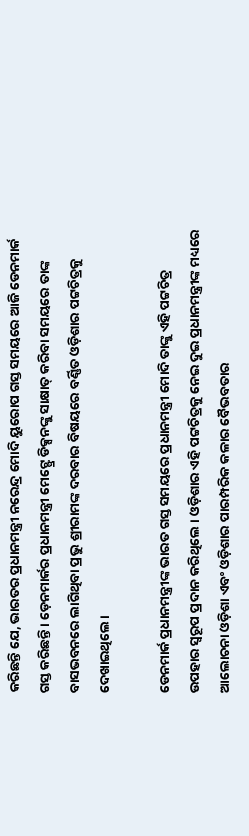କରିଛନ୍ତି ଯେ, ଭାରତର ପ୍ରଧାନମନ୍ତ୍ରୀ ନରେନ୍ଦ୍ର ମୋଦି ୟୁରୋପ ଗସ୍ତ ସମୟରେ ଆଜି ଡେନମାର୍କ ଗସ୍ତ କରିଛନ୍ତି । ଡ଼େନମାର୍କର ପ୍ରଧାନମନ୍ତ୍ରୀ ମେଟ୍ଫ୍ରେ ଡିକ୍ସନଙ୍କୁ ସାକ୍ଷାତ୍ କରିବା ସମୟରେ ତାଙ୍କ ବାସଭବନରେ ଲାଗିଥିବା ପ୍ରଭୁ ଶ୍ରୀରାମଙ୍କ ଦରବାର ବିଷୟରେ ବର୍ଣ୍ଣିତ ଓଡ଼ିଶାର ପଟ୍ଟଚିତ୍ରକୁ ଦେଖାଇଥିଲେ।

ଡେନମାର୍କ ପ୍ରଧାନମନ୍ତ୍ରୀଙ୍କ ଭାରତ ଗସ୍ତ ସମୟରେ ପ୍ରଧାନମନ୍ତ୍ରୀ ମୋଦି ତାଙ୍କୁ ଏହି ପଟ୍ଟଚିତ୍ର ଉପହାର ସ୍ୱରୂପ ପ୍ରଦାନ କରିଥିଲେ । ଓଡ଼ିଶାର ଏହି ପଟ୍ଟଚିତ୍ରକୁ ନେଇ ଦୁଇ ପ୍ରଧାନମନ୍ତ୍ରୀଙ୍କ ମଧ୍ୟରେ ଆଲୋଚନା ଓଡ଼ିଶା ଏବଂ ଓଡ଼ିଶାର ପାରମ୍ପରିକ କଳାର ବୈଭବତାର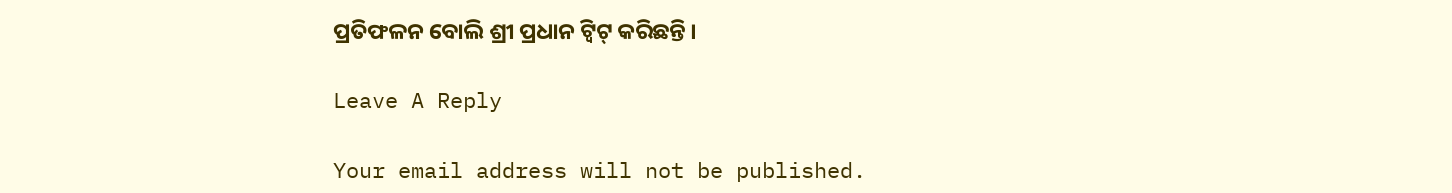ପ୍ରତିଫଳନ ବୋଲି ଶ୍ରୀ ପ୍ରଧାନ ଟ୍ୱିଟ୍ କରିଛନ୍ତି ।

Leave A Reply

Your email address will not be published.